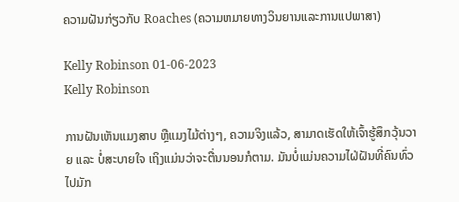ຄວາມຝັນກ່ຽວກັບ Roaches (ຄວາມຫມາຍທາງວິນຍານແລະການແປພາສາ)

Kelly Robinson 01-06-2023
Kelly Robinson

ການຝັນເຫັນແມງສາບ ຫຼືແມງໄມ້ຕ່າງໆ, ຄວາມຈິງແລ້ວ, ສາມາດເຮັດໃຫ້ເຈົ້າຮູ້ສຶກວຸ້ນວາຍ ແລະ ບໍ່ສະບາຍໃຈ ເຖິງແມ່ນວ່າຈະຕື່ນນອນກໍຕາມ. ມັນບໍ່ແມ່ນຄວາມໄຝ່ຝັນທີ່ຄົນທົ່ວໄປມັກ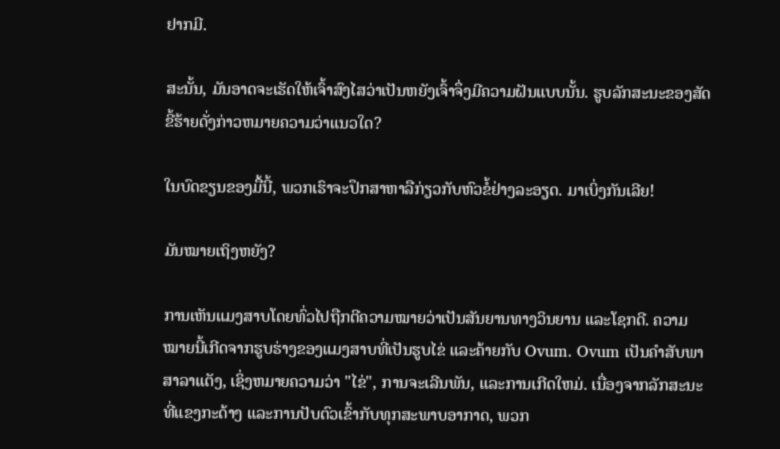ຢາກມີ.

ສະນັ້ນ, ມັນອາດຈະເຮັດໃຫ້ເຈົ້າສົງໄສວ່າເປັນຫຍັງເຈົ້າຈຶ່ງມີຄວາມຝັນແບບນັ້ນ. ຮູບລັກສະນະຂອງສັດຂີ້ຮ້າຍດັ່ງກ່າວຫມາຍຄວາມວ່າແນວໃດ?

ໃນບົດຂຽນຂອງມື້ນີ້, ພວກເຮົາຈະປຶກສາຫາລືກ່ຽວກັບຫົວຂໍ້ຢ່າງລະອຽດ. ມາເບິ່ງກັນເລີຍ!

ມັນໝາຍເຖິງຫຍັງ?

ການເຫັນແມງສາບໂດຍທົ່ວໄປຖືກຕີຄວາມໝາຍວ່າເປັນສັນຍານທາງວິນຍານ ແລະໂຊກດີ. ຄວາມໝາຍນີ້ເກີດຈາກຮູບຮ່າງຂອງແມງສາບທີ່ເປັນຮູບໄຂ່ ແລະຄ້າຍກັບ Ovum. Ovum ເປັນຄໍາສັບພາສາລາແຕັງ, ເຊິ່ງຫມາຍຄວາມວ່າ "ໄຂ່", ການຈະເລີນພັນ, ແລະການເກີດໃຫມ່. ເນື່ອງຈາກລັກສະນະທີ່ແຂງກະດ້າງ ແລະການປັບຕົວເຂົ້າກັບທຸກສະພາບອາກາດ, ພວກ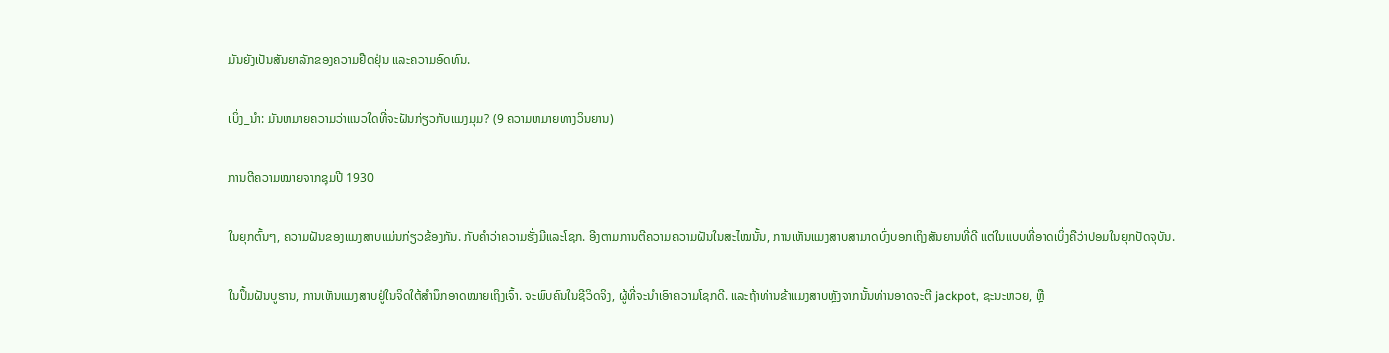ມັນຍັງເປັນສັນຍາລັກຂອງຄວາມຢືດຢຸ່ນ ແລະຄວາມອົດທົນ.

ເບິ່ງ_ນຳ: ມັນຫມາຍຄວາມວ່າແນວໃດທີ່ຈະຝັນກ່ຽວກັບແມງມຸມ? (9 ຄວາມຫມາຍທາງວິນຍານ)

ການຕີຄວາມໝາຍຈາກຊຸມປີ 1930

ໃນຍຸກຕົ້ນໆ, ຄວາມຝັນຂອງແມງສາບແມ່ນກ່ຽວຂ້ອງກັນ. ກັບຄໍາວ່າຄວາມຮັ່ງມີແລະໂຊກ. ອີງຕາມການຕີຄວາມຄວາມຝັນໃນສະໄໝນັ້ນ, ການເຫັນແມງສາບສາມາດບົ່ງບອກເຖິງສັນຍານທີ່ດີ ແຕ່ໃນແບບທີ່ອາດເບິ່ງຄືວ່າປອມໃນຍຸກປັດຈຸບັນ.

ໃນປຶ້ມຝັນບູຮານ, ການເຫັນແມງສາບຢູ່ໃນຈິດໃຕ້ສຳນຶກອາດໝາຍເຖິງເຈົ້າ. ຈະພົບຄົນໃນຊີວິດຈິງ, ຜູ້ທີ່ຈະນໍາເອົາຄວາມໂຊກດີ. ແລະຖ້າທ່ານຂ້າແມງສາບຫຼັງຈາກນັ້ນທ່ານອາດຈະຕີ jackpot, ຊະນະຫວຍ, ຫຼື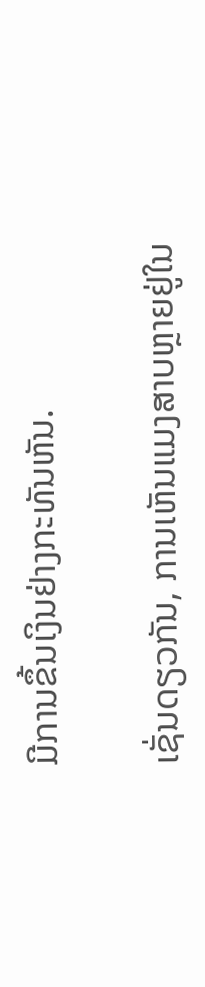ມີການຂຶ້ນເງິນຢ່າງກະທັນຫັນ.

ເຊັ່ນດຽວກັນ, ການເຫັນແມງສາບຫຼາຍຢູ່ໃນ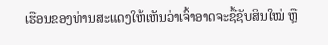ເຮືອນຂອງທ່ານສະແດງໃຫ້ເຫັນວ່າເຈົ້າອາດຈະຊື້ຊັບສິນໃໝ່ ຫຼື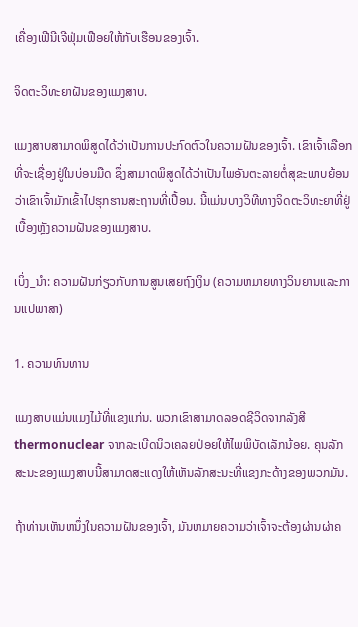ເຄື່ອງເຟີນີເຈີຟຸ່ມເຟືອຍໃຫ້ກັບເຮືອນຂອງເຈົ້າ.

ຈິດຕະວິທະຍາຝັນຂອງແມງສາບ.

ແມງສາບສາມາດພິສູດໄດ້ວ່າເປັນການປະກົດຕົວໃນຄວາມຝັນຂອງເຈົ້າ. ເຂົາເຈົ້າເລືອກທີ່ຈະເຊື່ອງຢູ່ໃນບ່ອນມືດ ຊຶ່ງສາມາດພິສູດໄດ້ວ່າເປັນໄພອັນຕະລາຍຕໍ່ສຸຂະພາບຍ້ອນວ່າເຂົາເຈົ້າມັກເຂົ້າໄປຮຸກຮານສະຖານທີ່ເປື້ອນ. ນີ້ແມ່ນບາງວິທີທາງຈິດຕະວິທະຍາທີ່ຢູ່ເບື້ອງຫຼັງຄວາມຝັນຂອງແມງສາບ.

ເບິ່ງ_ນຳ: ຄວາມຝັນກ່ຽວກັບການສູນເສຍຖົງເງິນ (ຄວາມຫມາຍທາງວິນຍານແລະການແປພາສາ)

1. ຄວາມທົນທານ

ແມງສາບແມ່ນແມງໄມ້ທີ່ແຂງແກ່ນ. ພວກເຂົາສາມາດລອດຊີວິດຈາກລັງສີ thermonuclear ຈາກລະເບີດນິວເຄລຍປ່ອຍໃຫ້ໄພພິບັດເລັກນ້ອຍ. ຄຸນລັກສະນະຂອງແມງສາບນີ້ສາມາດສະແດງໃຫ້ເຫັນລັກສະນະທີ່ແຂງກະດ້າງຂອງພວກມັນ.

ຖ້າທ່ານເຫັນຫນຶ່ງໃນຄວາມຝັນຂອງເຈົ້າ, ມັນຫມາຍຄວາມວ່າເຈົ້າຈະຕ້ອງຜ່ານຜ່າຄ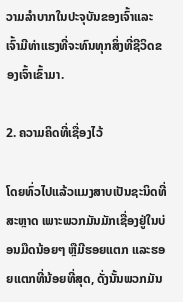ວາມລໍາບາກໃນປະຈຸບັນຂອງເຈົ້າແລະເຈົ້າມີທ່າແຮງທີ່ຈະທົນທຸກສິ່ງທີ່ຊີວິດຂອງເຈົ້າເຂົ້າມາ.

2. ຄວາມຄິດທີ່ເຊື່ອງໄວ້

ໂດຍທົ່ວໄປແລ້ວແມງສາບເປັນຊະນິດທີ່ສະຫຼາດ ເພາະພວກມັນມັກເຊື່ອງຢູ່ໃນບ່ອນມືດນ້ອຍໆ ຫຼືມີຮອຍແຕກ ແລະຮອຍແຕກທີ່ນ້ອຍທີ່ສຸດ, ດັ່ງນັ້ນພວກມັນ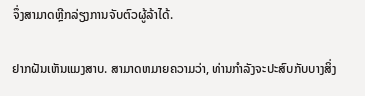ຈຶ່ງສາມາດຫຼີກລ່ຽງການຈັບຕົວຜູ້ລ້າໄດ້.

ຢາກຝັນເຫັນແມງສາບ. ສາມາດຫມາຍຄວາມວ່າ, ທ່ານກໍາລັງຈະປະສົບກັບບາງສິ່ງ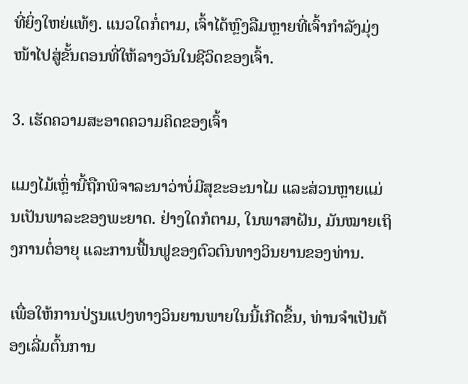ທີ່ຍິ່ງໃຫຍ່ແທ້ໆ. ແນວໃດກໍ່ຕາມ, ເຈົ້າໄດ້ຫຼົງລືມຫຼາຍທີ່ເຈົ້າກຳລັງມຸ່ງໜ້າໄປສູ່ຂັ້ນຕອນທີ່ໃຫ້ລາງວັນໃນຊີວິດຂອງເຈົ້າ.

3. ເຮັດຄວາມສະອາດຄວາມຄິດຂອງເຈົ້າ

ແມງໄມ້ເຫຼົ່ານີ້ຖືກພິຈາລະນາວ່າບໍ່ມີສຸຂະອະນາໄມ ແລະສ່ວນຫຼາຍແມ່ນເປັນພາລະຂອງພະຍາດ. ຢ່າງໃດກໍຕາມ, ໃນພາສາຝັນ, ມັນໝາຍເຖິງການຕໍ່ອາຍຸ ແລະການຟື້ນຟູຂອງຕົວຕົນທາງວິນຍານຂອງທ່ານ.

ເພື່ອໃຫ້ການປ່ຽນແປງທາງວິນຍານພາຍໃນນີ້ເກີດຂຶ້ນ, ທ່ານຈຳເປັນຕ້ອງເລີ່ມຕົ້ນການ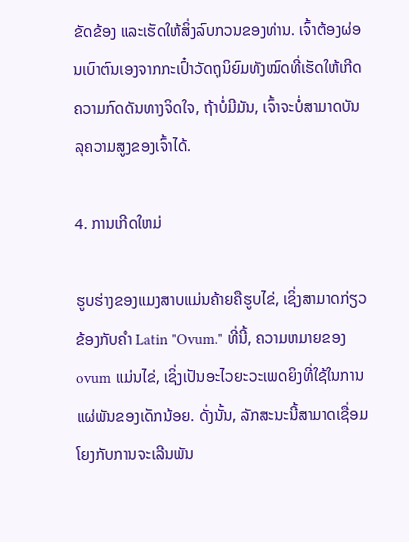ຂັດຂ້ອງ ແລະເຮັດໃຫ້ສິ່ງລົບກວນຂອງທ່ານ. ເຈົ້າຕ້ອງຜ່ອນເບົາຕົນເອງຈາກກະເປົ໋າວັດຖຸນິຍົມທັງໝົດທີ່ເຮັດໃຫ້ເກີດຄວາມກົດດັນທາງຈິດໃຈ, ຖ້າບໍ່ມີມັນ, ເຈົ້າຈະບໍ່ສາມາດບັນລຸຄວາມສູງຂອງເຈົ້າໄດ້.

4. ການເກີດໃຫມ່

ຮູບຮ່າງຂອງແມງສາບແມ່ນຄ້າຍຄືຮູບໄຂ່, ເຊິ່ງສາມາດກ່ຽວຂ້ອງກັບຄໍາ Latin "Ovum." ທີ່ນີ້, ຄວາມຫມາຍຂອງ ovum ແມ່ນໄຂ່, ເຊິ່ງເປັນອະໄວຍະວະເພດຍິງທີ່ໃຊ້ໃນການແຜ່ພັນຂອງເດັກນ້ອຍ. ດັ່ງນັ້ນ, ລັກສະນະນີ້ສາມາດເຊື່ອມໂຍງກັບການຈະເລີນພັນ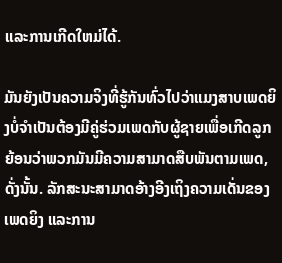ແລະການເກີດໃຫມ່ໄດ້.

ມັນຍັງເປັນຄວາມຈິງທີ່ຮູ້ກັນທົ່ວໄປວ່າແມງສາບເພດຍິງບໍ່ຈໍາເປັນຕ້ອງມີຄູ່ຮ່ວມເພດກັບຜູ້ຊາຍເພື່ອເກີດລູກຍ້ອນວ່າພວກມັນມີຄວາມສາມາດສືບພັນຕາມເພດ, ດັ່ງນັ້ນ. ລັກສະນະສາມາດອ້າງອີງເຖິງຄວາມເດັ່ນຂອງເພດຍິງ ແລະການ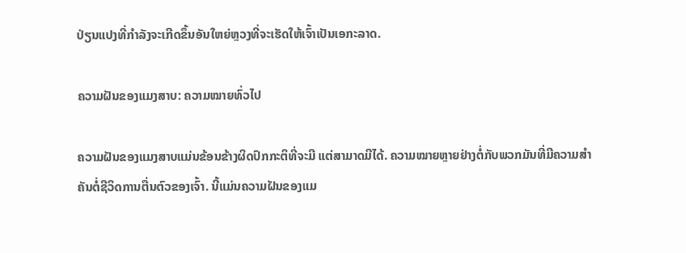ປ່ຽນແປງທີ່ກຳລັງຈະເກີດຂຶ້ນອັນໃຫຍ່ຫຼວງທີ່ຈະເຮັດໃຫ້ເຈົ້າເປັນເອກະລາດ.

ຄວາມຝັນຂອງແມງສາບ: ຄວາມໝາຍທົ່ວໄປ

ຄວາມຝັນຂອງແມງສາບແມ່ນຂ້ອນຂ້າງຜິດປົກກະຕິທີ່ຈະມີ ແຕ່ສາມາດມີໄດ້. ຄວາມໝາຍຫຼາຍຢ່າງຕໍ່ກັບພວກມັນທີ່ມີຄວາມສໍາຄັນຕໍ່ຊີວິດການຕື່ນຕົວຂອງເຈົ້າ. ນີ້ແມ່ນຄວາມຝັນຂອງແມ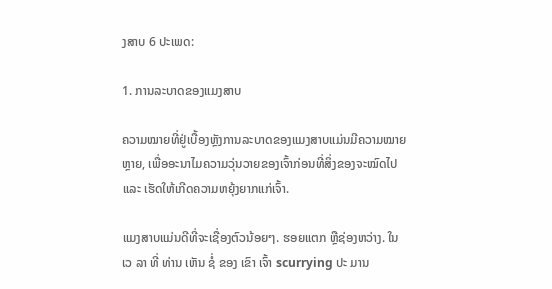ງສາບ 6 ປະເພດ:

1. ການລະບາດຂອງແມງສາບ

ຄວາມໝາຍທີ່ຢູ່ເບື້ອງຫຼັງການລະບາດຂອງແມງສາບແມ່ນມີຄວາມໝາຍຫຼາຍ, ເພື່ອອະນາໄມຄວາມວຸ່ນວາຍຂອງເຈົ້າກ່ອນທີ່ສິ່ງຂອງຈະໝົດໄປ ແລະ ເຮັດໃຫ້ເກີດຄວາມຫຍຸ້ງຍາກແກ່ເຈົ້າ.

ແມງສາບແມ່ນດີທີ່ຈະເຊື່ອງຕົວນ້ອຍໆ. ຮອຍແຕກ ຫຼືຊ່ອງຫວ່າງ. ໃນ ເວ ລາ ທີ່ ທ່ານ ເຫັນ ຊໍ່ ຂອງ ເຂົາ ເຈົ້າ scurrying ປະ ມານ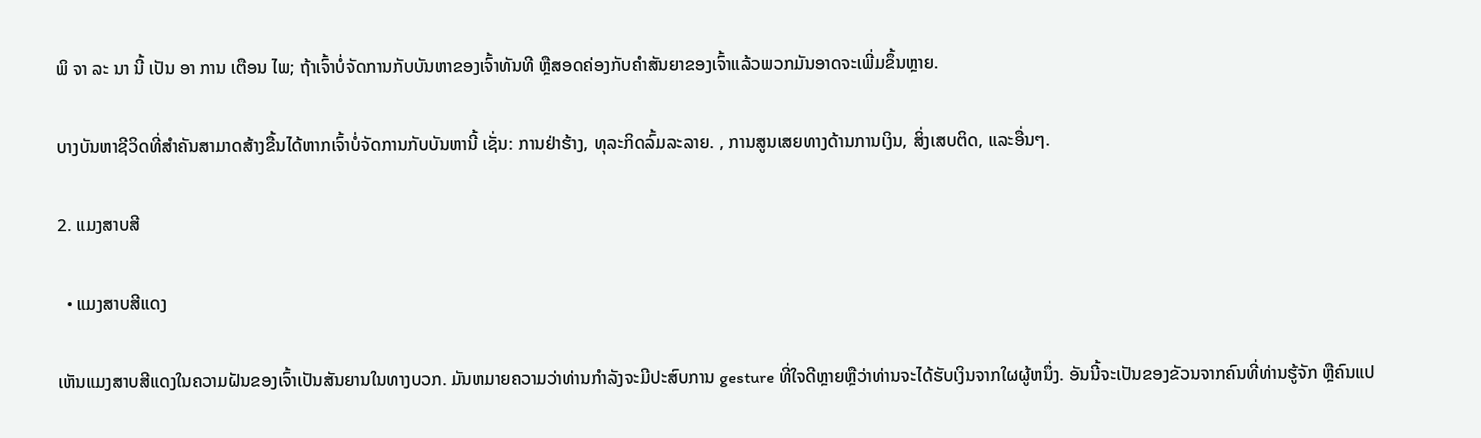ພິ ຈາ ລະ ນາ ນີ້ ເປັນ ອາ ການ ເຕືອນ ໄພ; ຖ້າເຈົ້າບໍ່ຈັດການກັບບັນຫາຂອງເຈົ້າທັນທີ ຫຼືສອດຄ່ອງກັບຄໍາສັນຍາຂອງເຈົ້າແລ້ວພວກມັນອາດຈະເພີ່ມຂຶ້ນຫຼາຍ.

ບາງບັນຫາຊີວິດທີ່ສຳຄັນສາມາດສ້າງຂື້ນໄດ້ຫາກເຈົ້າບໍ່ຈັດການກັບບັນຫານີ້ ເຊັ່ນ: ການຢ່າຮ້າງ, ທຸລະກິດລົ້ມລະລາຍ. , ການສູນເສຍທາງດ້ານການເງິນ, ສິ່ງເສບຕິດ, ແລະອື່ນໆ.

2. ແມງສາບສີ

  • ແມງສາບສີແດງ

ເຫັນແມງສາບສີແດງໃນຄວາມຝັນຂອງເຈົ້າເປັນສັນຍານໃນທາງບວກ. ມັນຫມາຍຄວາມວ່າທ່ານກໍາລັງຈະມີປະສົບການ gesture ທີ່ໃຈດີຫຼາຍຫຼືວ່າທ່ານຈະໄດ້ຮັບເງິນຈາກໃຜຜູ້ຫນຶ່ງ. ອັນນີ້ຈະເປັນຂອງຂັວນຈາກຄົນທີ່ທ່ານຮູ້ຈັກ ຫຼືຄົນແປ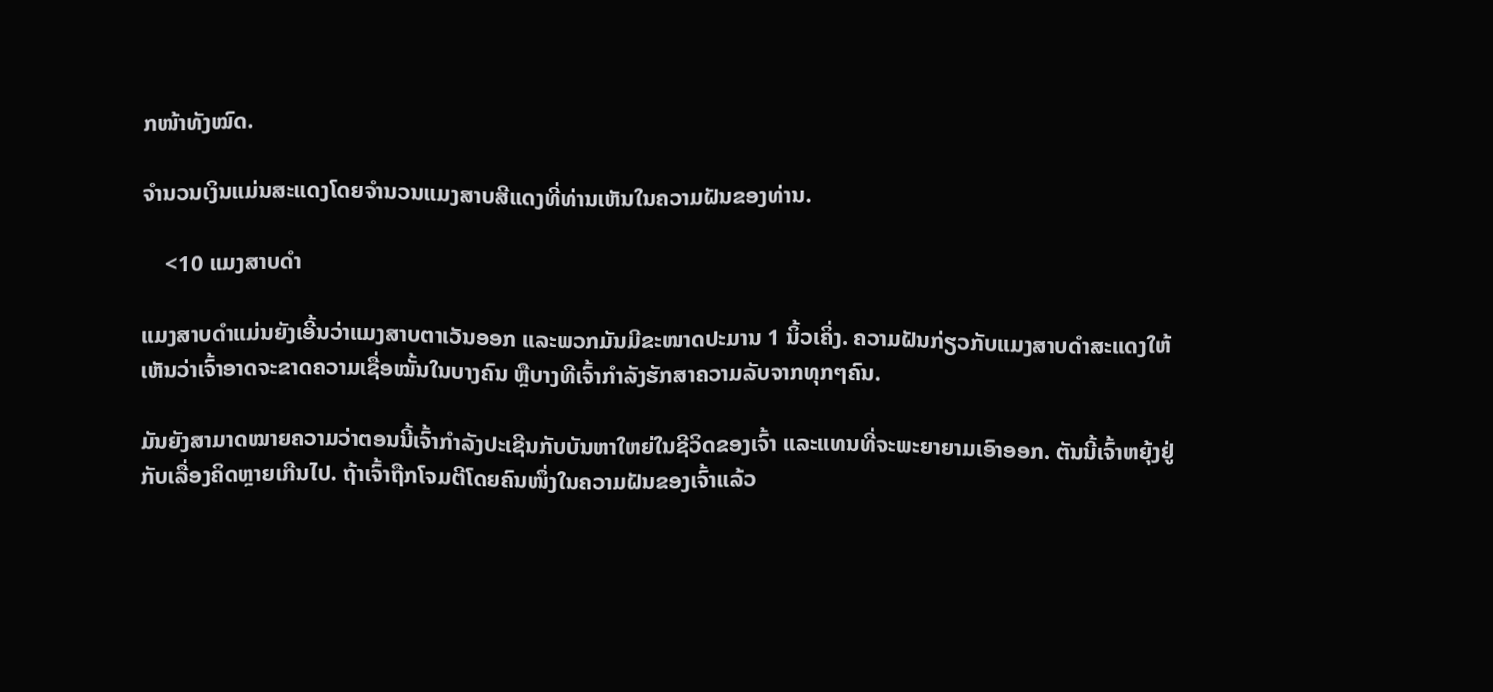ກໜ້າທັງໝົດ.

ຈຳນວນເງິນແມ່ນສະແດງໂດຍຈຳນວນແມງສາບສີແດງທີ່ທ່ານເຫັນໃນຄວາມຝັນຂອງທ່ານ.

    <10 ແມງສາບດຳ

ແມງສາບດຳແມ່ນຍັງເອີ້ນວ່າແມງສາບຕາເວັນອອກ ແລະພວກມັນມີຂະໜາດປະມານ 1 ນິ້ວເຄິ່ງ. ຄວາມຝັນກ່ຽວກັບແມງສາບດຳສະແດງໃຫ້ເຫັນວ່າເຈົ້າອາດຈະຂາດຄວາມເຊື່ອໝັ້ນໃນບາງຄົນ ຫຼືບາງທີເຈົ້າກຳລັງຮັກສາຄວາມລັບຈາກທຸກໆຄົນ.

ມັນຍັງສາມາດໝາຍຄວາມວ່າຕອນນີ້ເຈົ້າກຳລັງປະເຊີນກັບບັນຫາໃຫຍ່ໃນຊີວິດຂອງເຈົ້າ ແລະແທນທີ່ຈະພະຍາຍາມເອົາອອກ. ຕັນນີ້ເຈົ້າຫຍຸ້ງຢູ່ກັບເລື່ອງຄິດຫຼາຍເກີນໄປ. ຖ້າເຈົ້າຖືກໂຈມຕີໂດຍຄົນໜຶ່ງໃນຄວາມຝັນຂອງເຈົ້າແລ້ວ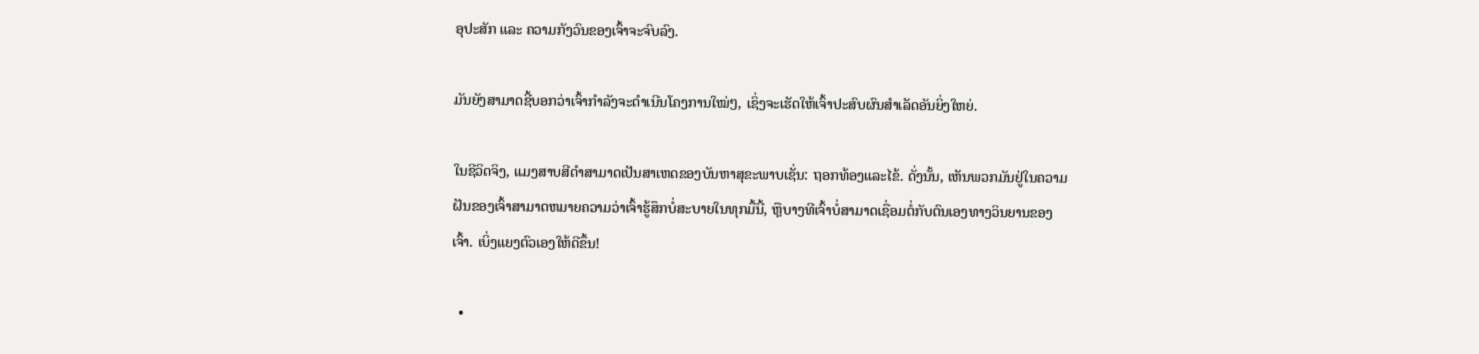ອຸປະສັກ ແລະ ຄວາມກັງວົນຂອງເຈົ້າຈະຈົບລົງ.

ມັນຍັງສາມາດຊີ້ບອກວ່າເຈົ້າກຳລັງຈະດຳເນີນໂຄງການໃໝ່ໆ, ເຊິ່ງຈະເຮັດໃຫ້ເຈົ້າປະສົບຜົນສຳເລັດອັນຍິ່ງໃຫຍ່.

ໃນຊີວິດຈິງ, ແມງສາບສີດໍາສາມາດເປັນສາເຫດຂອງບັນຫາສຸຂະພາບເຊັ່ນ: ຖອກທ້ອງແລະໄຂ້. ດັ່ງນັ້ນ, ເຫັນພວກມັນຢູ່ໃນຄວາມຝັນຂອງເຈົ້າສາມາດຫມາຍຄວາມວ່າເຈົ້າຮູ້ສຶກບໍ່ສະບາຍໃນທຸກມື້ນີ້, ຫຼືບາງທີເຈົ້າບໍ່ສາມາດເຊື່ອມຕໍ່ກັບຕົນເອງທາງວິນຍານຂອງເຈົ້າ. ເບິ່ງແຍງຕົວເອງໃຫ້ດີຂຶ້ນ!

  •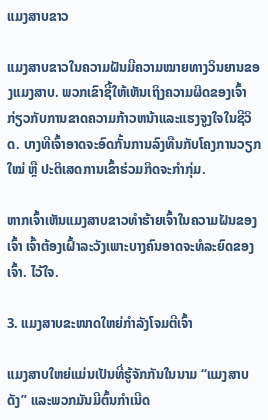ແມງສາບຂາວ

ແມງສາບຂາວໃນຄວາມຝັນມີຄວາມໝາຍທາງວິນຍານຂອງແມງສາບ. ພວກເຂົາຊີ້ໃຫ້ເຫັນເຖິງຄວາມຜິດຂອງເຈົ້າກ່ຽວກັບການຂາດຄວາມກ້າວຫນ້າແລະແຮງຈູງໃຈໃນຊີວິດ. ບາງທີເຈົ້າອາດຈະອົດກັ້ນການລົງທືນກັບໂຄງການວຽກໃໝ່ ຫຼື ປະຕິເສດການເຂົ້າຮ່ວມກິດຈະກຳກຸ່ມ.

ຫາກເຈົ້າເຫັນແມງສາບຂາວທຳຮ້າຍເຈົ້າໃນຄວາມຝັນຂອງເຈົ້າ ເຈົ້າຕ້ອງເຝົ້າລະວັງເພາະບາງຄົນອາດຈະທໍລະຍົດຂອງເຈົ້າ. ໄວ້ໃຈ.

3. ແມງສາບຂະໜາດໃຫຍ່ກຳລັງໂຈມຕີເຈົ້າ

ແມງສາບໃຫຍ່ແມ່ນເປັນທີ່ຮູ້ຈັກກັນໃນນາມ “ແມງສາບດັງ” ແລະພວກມັນມີຕົ້ນກຳເນີດ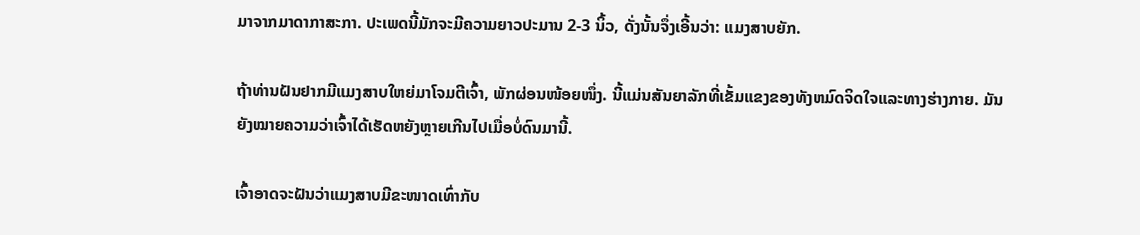ມາຈາກມາດາກາສະກາ. ປະເພດນີ້ມັກຈະມີຄວາມຍາວປະມານ 2-3 ນິ້ວ, ດັ່ງນັ້ນຈຶ່ງເອີ້ນວ່າ: ແມງສາບຍັກ.

ຖ້າທ່ານຝັນຢາກມີແມງສາບໃຫຍ່ມາໂຈມຕີເຈົ້າ, ພັກຜ່ອນໜ້ອຍໜຶ່ງ. ນີ້ແມ່ນສັນຍາລັກທີ່ເຂັ້ມແຂງຂອງທັງຫມົດຈິດໃຈແລະທາງຮ່າງກາຍ. ມັນຍັງໝາຍຄວາມວ່າເຈົ້າໄດ້ເຮັດຫຍັງຫຼາຍເກີນໄປເມື່ອບໍ່ດົນມານີ້.

ເຈົ້າອາດຈະຝັນວ່າແມງສາບມີຂະໜາດເທົ່າກັບ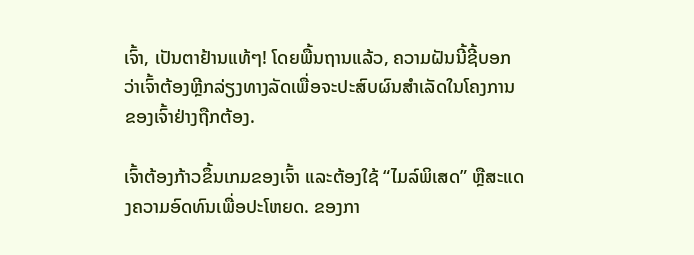ເຈົ້າ, ເປັນຕາຢ້ານແທ້ໆ! ໂດຍພື້ນຖານແລ້ວ, ຄວາມຝັນນີ້ຊີ້ບອກວ່າເຈົ້າຕ້ອງຫຼີກລ່ຽງທາງລັດເພື່ອຈະປະສົບຜົນສໍາເລັດໃນໂຄງການຂອງເຈົ້າຢ່າງຖືກຕ້ອງ.

ເຈົ້າຕ້ອງກ້າວຂຶ້ນເກມຂອງເຈົ້າ ແລະຕ້ອງໃຊ້ “ໄມລ໌ພິເສດ” ຫຼືສະແດງຄວາມອົດທົນເພື່ອປະໂຫຍດ. ຂອງກາ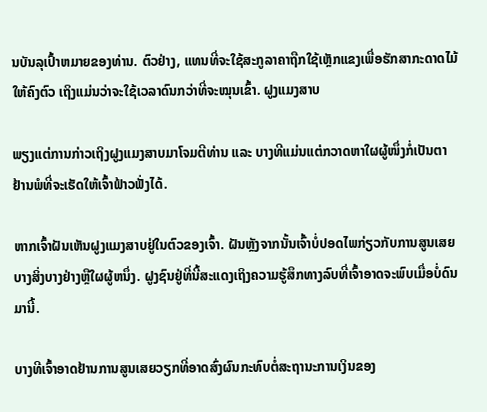ນບັນລຸເປົ້າຫມາຍຂອງທ່ານ. ຕົວຢ່າງ, ແທນທີ່ຈະໃຊ້ສະກູລາຄາຖືກໃຊ້ເຫຼັກແຂງເພື່ອຮັກສາກະດາດໄມ້ໃຫ້ຄົງຕົວ ເຖິງແມ່ນວ່າຈະໃຊ້ເວລາດົນກວ່າທີ່ຈະໝຸນເຂົ້າ. ຝູງແມງສາບ

ພຽງແຕ່ການກ່າວເຖິງຝູງແມງສາບມາໂຈມຕີທ່ານ ແລະ ບາງທີແມ່ນແຕ່ກວາດຫາໃຜຜູ້ໜຶ່ງກໍ່ເປັນຕາຢ້ານພໍທີ່ຈະເຮັດໃຫ້ເຈົ້າຟ້າວຟັ່ງໄດ້.

ຫາກເຈົ້າຝັນເຫັນຝູງແມງສາບຢູ່ໃນຕົວຂອງເຈົ້າ. ຝັນຫຼັງຈາກນັ້ນເຈົ້າບໍ່ປອດໄພກ່ຽວກັບການສູນເສຍບາງສິ່ງບາງຢ່າງຫຼືໃຜຜູ້ຫນຶ່ງ. ຝູງຊົນຢູ່ທີ່ນີ້ສະແດງເຖິງຄວາມຮູ້ສຶກທາງລົບທີ່ເຈົ້າອາດຈະພົບເມື່ອບໍ່ດົນມານີ້.

ບາງທີເຈົ້າອາດຢ້ານການສູນເສຍວຽກທີ່ອາດສົ່ງຜົນກະທົບຕໍ່ສະຖານະການເງິນຂອງ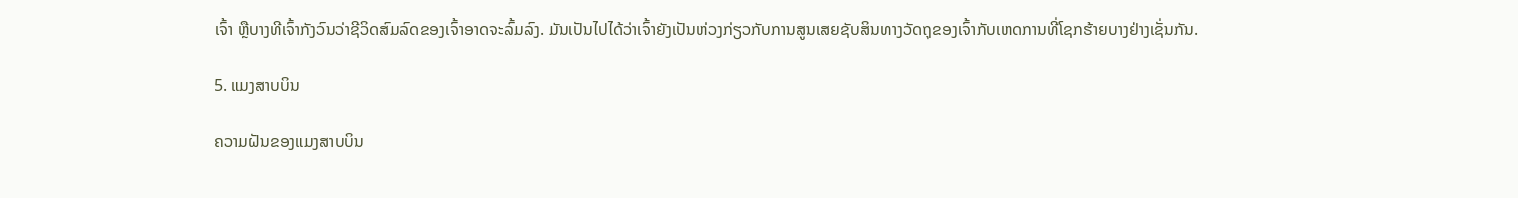ເຈົ້າ ຫຼືບາງທີເຈົ້າກັງວົນວ່າຊີວິດສົມລົດຂອງເຈົ້າອາດຈະລົ້ມລົງ. ມັນເປັນໄປໄດ້ວ່າເຈົ້າຍັງເປັນຫ່ວງກ່ຽວກັບການສູນເສຍຊັບສິນທາງວັດຖຸຂອງເຈົ້າກັບເຫດການທີ່ໂຊກຮ້າຍບາງຢ່າງເຊັ່ນກັນ.

5. ແມງສາບບິນ

ຄວາມຝັນຂອງແມງສາບບິນ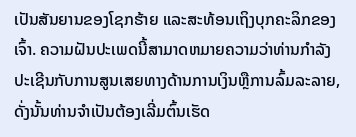ເປັນສັນຍານຂອງໂຊກຮ້າຍ ແລະສະທ້ອນເຖິງບຸກຄະລິກຂອງເຈົ້າ. ຄວາມຝັນປະເພດນີ້ສາມາດຫມາຍຄວາມວ່າທ່ານກໍາລັງປະເຊີນກັບການສູນເສຍທາງດ້ານການເງິນຫຼືການລົ້ມລະລາຍ, ດັ່ງນັ້ນທ່ານຈໍາເປັນຕ້ອງເລີ່ມຕົ້ນເຮັດ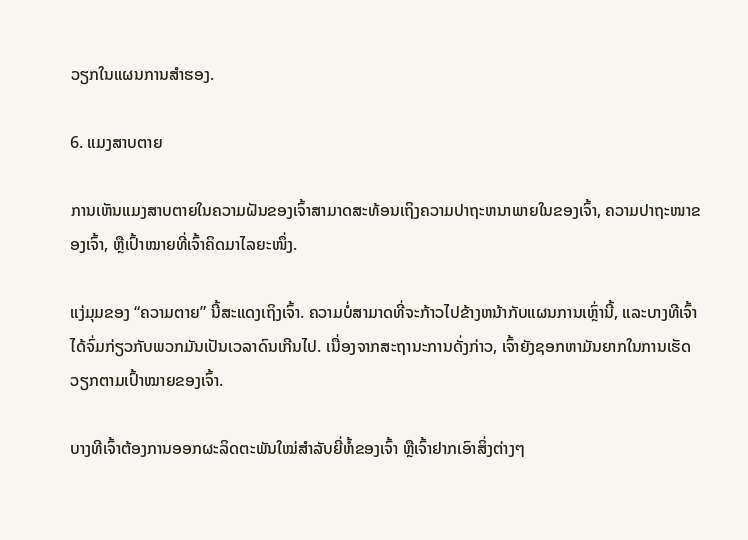ວຽກໃນແຜນການສໍາຮອງ.

6. ແມງສາບຕາຍ

ການເຫັນແມງສາບຕາຍໃນຄວາມຝັນຂອງເຈົ້າສາມາດສະທ້ອນເຖິງຄວາມປາຖະຫນາພາຍໃນຂອງເຈົ້າ, ຄວາມປາຖະໜາຂອງເຈົ້າ, ຫຼືເປົ້າໝາຍທີ່ເຈົ້າຄິດມາໄລຍະໜຶ່ງ.

ແງ່ມຸມຂອງ “ຄວາມຕາຍ” ນີ້ສະແດງເຖິງເຈົ້າ. ຄວາມບໍ່ສາມາດທີ່ຈະກ້າວໄປຂ້າງຫນ້າກັບແຜນການເຫຼົ່ານີ້, ແລະບາງທີເຈົ້າໄດ້ຈົ່ມກ່ຽວກັບພວກມັນເປັນເວລາດົນເກີນໄປ. ເນື່ອງຈາກສະຖານະການດັ່ງກ່າວ, ເຈົ້າຍັງຊອກຫາມັນຍາກໃນການເຮັດວຽກຕາມເປົ້າໝາຍຂອງເຈົ້າ.

ບາງທີເຈົ້າຕ້ອງການອອກຜະລິດຕະພັນໃໝ່ສຳລັບຍີ່ຫໍ້ຂອງເຈົ້າ ຫຼືເຈົ້າຢາກເອົາສິ່ງຕ່າງໆ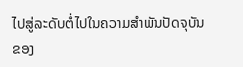ໄປສູ່ລະດັບຕໍ່ໄປໃນຄວາມສຳພັນປັດຈຸບັນຂອງ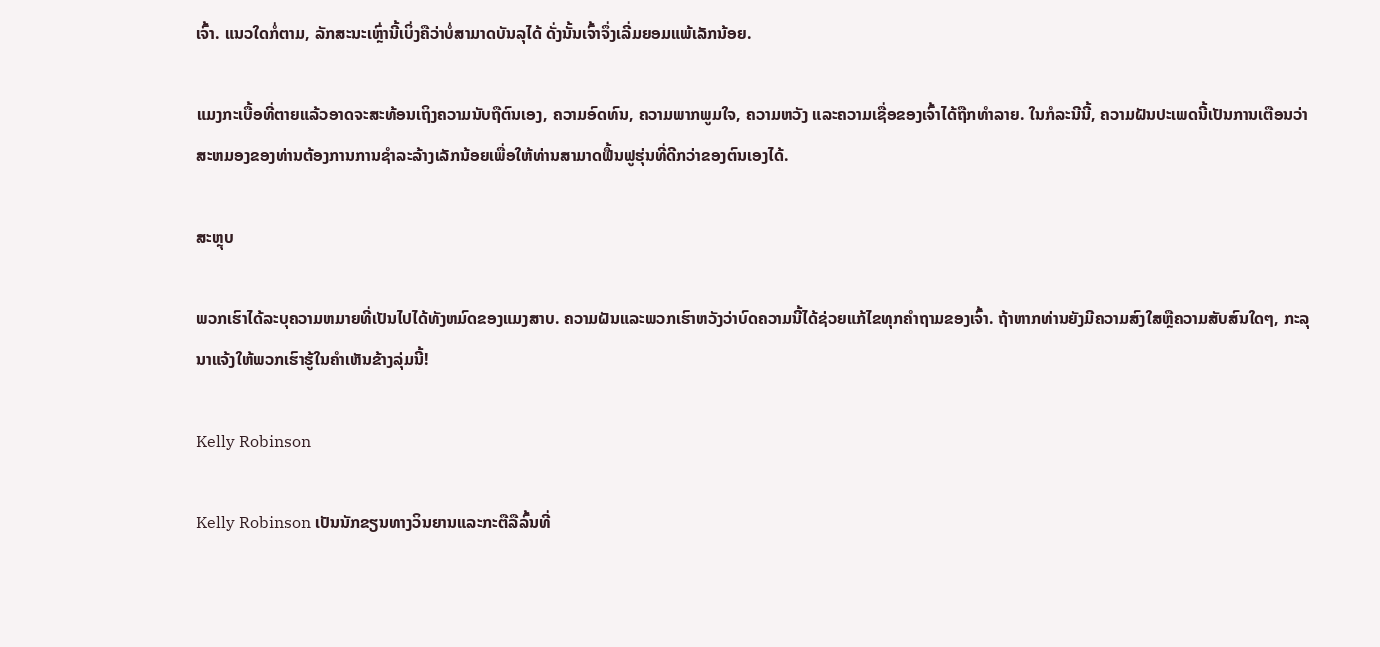ເຈົ້າ. ແນວໃດກໍ່ຕາມ, ລັກສະນະເຫຼົ່ານີ້ເບິ່ງຄືວ່າບໍ່ສາມາດບັນລຸໄດ້ ດັ່ງນັ້ນເຈົ້າຈຶ່ງເລີ່ມຍອມແພ້ເລັກນ້ອຍ.

ແມງກະເບື້ອທີ່ຕາຍແລ້ວອາດຈະສະທ້ອນເຖິງຄວາມນັບຖືຕົນເອງ, ຄວາມອົດທົນ, ຄວາມພາກພູມໃຈ, ຄວາມຫວັງ ແລະຄວາມເຊື່ອຂອງເຈົ້າໄດ້ຖືກທໍາລາຍ. ໃນກໍລະນີນີ້, ຄວາມຝັນປະເພດນີ້ເປັນການເຕືອນວ່າສະຫມອງຂອງທ່ານຕ້ອງການການຊໍາລະລ້າງເລັກນ້ອຍເພື່ອໃຫ້ທ່ານສາມາດຟື້ນຟູຮຸ່ນທີ່ດີກວ່າຂອງຕົນເອງໄດ້.

ສະຫຼຸບ

ພວກເຮົາໄດ້ລະບຸຄວາມຫມາຍທີ່ເປັນໄປໄດ້ທັງຫມົດຂອງແມງສາບ. ຄວາມຝັນແລະພວກເຮົາຫວັງວ່າບົດຄວາມນີ້ໄດ້ຊ່ວຍແກ້ໄຂທຸກຄໍາຖາມຂອງເຈົ້າ. ຖ້າຫາກທ່ານຍັງມີຄວາມສົງໃສຫຼືຄວາມສັບສົນໃດໆ, ກະລຸນາແຈ້ງໃຫ້ພວກເຮົາຮູ້ໃນຄໍາເຫັນຂ້າງລຸ່ມນີ້!

Kelly Robinson

Kelly Robinson ເປັນນັກຂຽນທາງວິນຍານແລະກະຕືລືລົ້ນທີ່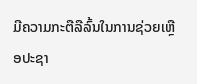ມີຄວາມກະຕືລືລົ້ນໃນການຊ່ວຍເຫຼືອປະຊາ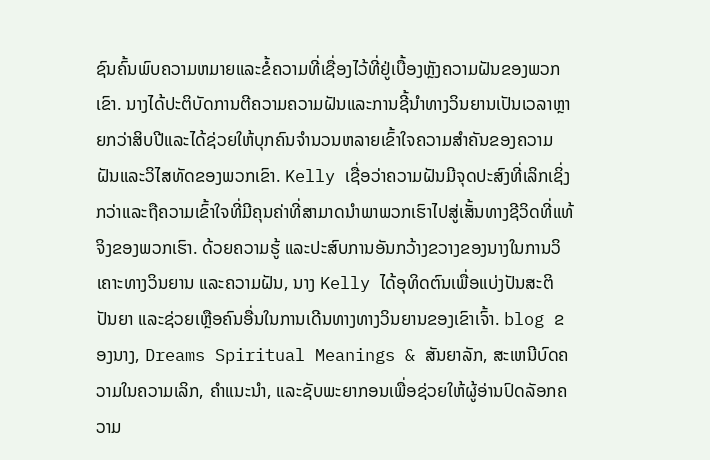ຊົນຄົ້ນພົບຄວາມຫມາຍແລະຂໍ້ຄວາມທີ່ເຊື່ອງໄວ້ທີ່ຢູ່ເບື້ອງຫຼັງຄວາມຝັນຂອງພວກເຂົາ. ນາງໄດ້ປະຕິບັດການຕີຄວາມຄວາມຝັນແລະການຊີ້ນໍາທາງວິນຍານເປັນເວລາຫຼາຍກວ່າສິບປີແລະໄດ້ຊ່ວຍໃຫ້ບຸກຄົນຈໍານວນຫລາຍເຂົ້າໃຈຄວາມສໍາຄັນຂອງຄວາມຝັນແລະວິໄສທັດຂອງພວກເຂົາ. Kelly ເຊື່ອວ່າຄວາມຝັນມີຈຸດປະສົງທີ່ເລິກເຊິ່ງກວ່າແລະຖືຄວາມເຂົ້າໃຈທີ່ມີຄຸນຄ່າທີ່ສາມາດນໍາພາພວກເຮົາໄປສູ່ເສັ້ນທາງຊີວິດທີ່ແທ້ຈິງຂອງພວກເຮົາ. ດ້ວຍຄວາມຮູ້ ແລະປະສົບການອັນກວ້າງຂວາງຂອງນາງໃນການວິເຄາະທາງວິນຍານ ແລະຄວາມຝັນ, ນາງ Kelly ໄດ້ອຸທິດຕົນເພື່ອແບ່ງປັນສະຕິປັນຍາ ແລະຊ່ວຍເຫຼືອຄົນອື່ນໃນການເດີນທາງທາງວິນຍານຂອງເຂົາເຈົ້າ. blog ຂອງນາງ, Dreams Spiritual Meanings & ສັນຍາລັກ, ສະເຫນີບົດຄວາມໃນຄວາມເລິກ, ຄໍາແນະນໍາ, ແລະຊັບພະຍາກອນເພື່ອຊ່ວຍໃຫ້ຜູ້ອ່ານປົດລັອກຄວາມ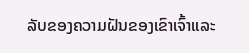ລັບຂອງຄວາມຝັນຂອງເຂົາເຈົ້າແລະ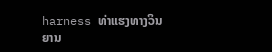harness ທ່າແຮງທາງວິນຍານ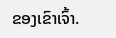ຂອງເຂົາເຈົ້າ.